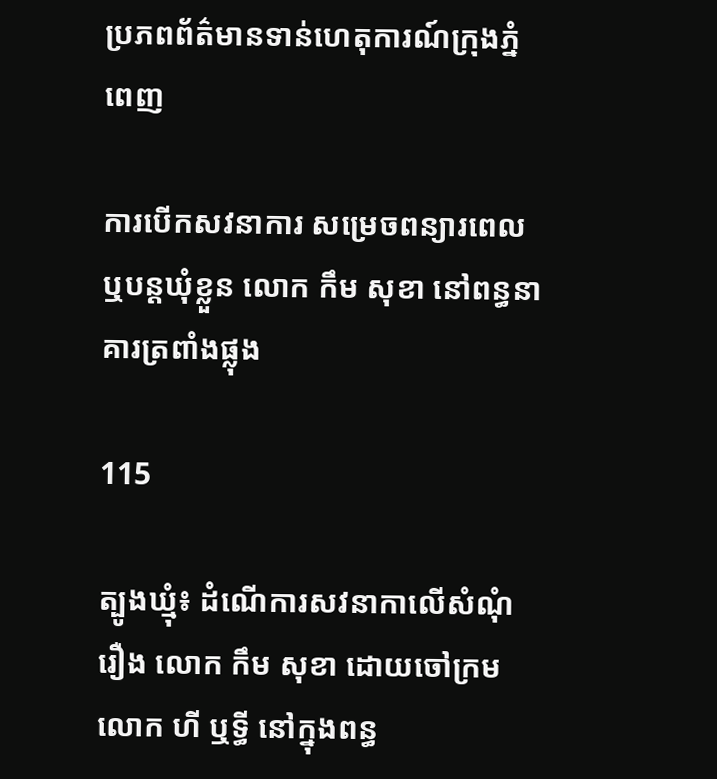ប្រភពព័ត៌មានទាន់ហេតុការណ៍ក្រុងភ្នំពេញ

ការបើកសវនាការ សម្រេចពន្យារពេល ឬបន្តឃុំខ្លួន លោក កឹម សុខា នៅពន្ធនាគារត្រពាំងផ្លុង

115

ត្បូងឃ្មុំ៖ ដំណើការសវនាកាលើសំណុំរឿង លោក កឹម សុខា ដោយចៅក្រម លោក ហី ឬទ្ធី នៅក្នុងពន្ធ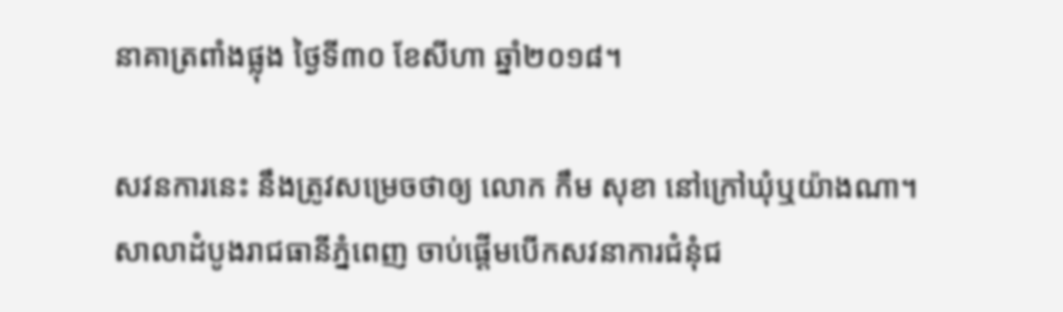នាគាត្រពាំងផ្លុង ថ្ងៃទី៣០ ខែសីហា ឆ្នាំ២០១៨។

សវនការនេះ នឹងត្រូវសម្រេចថាឲ្យ លោក កឹម សុខា នៅក្រៅឃុំឬយ៉ាងណា។
សាលាដំបូងរាជធានីភ្នំពេញ ចាប់ផ្តើមបើកសវនាការជំនុំជ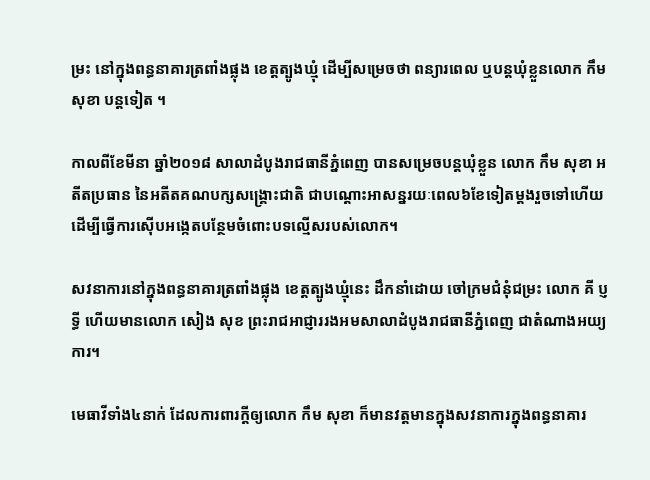ម្រះ នៅក្នុងពន្ធនាគារត្រពាំងផ្លុង ខេត្តត្បូងឃ្មុំ ដើម្បីសម្រេចថា ពន្យារពេល ឬបន្តឃុំខ្លួនលោក កឹម សុខា បន្តទៀត ។

កាលពីខែមីនា ឆ្នាំ២០១៨ សាលាដំបូងរាជធានីភ្នំពេញ បានសម្រេចបន្តឃុំខ្លួន លោក កឹម សុខា អតីតប្រធាន នៃអតីតគណបក្សសង្រ្គោះជាតិ ជាបណ្តោះអាសន្នរយៈពេល៦ខែទៀតម្តងរួចទៅហើយ ដើម្បីធ្វើការស៊ើបអង្កេតបន្ថែមចំពោះបទល្មើសរបស់លោក។

សវនាការនៅក្នុងពន្ធនាគារត្រពាំងផ្លុង ខេត្តត្បូងឃ្មុំនេះ ដឹកនាំដោយ ចៅក្រមជំនុំជម្រះ លោក គី ប្ញទ្ធី ហើយមានលោក សៀង សុខ ព្រះរាជអាជ្ញាររងអមសាលាដំបូងរាជធានីភ្នំពេញ ជាតំណាងអយ្យការ។

មេធាវីទាំង៤នាក់ ដែលការពារក្តីឲ្យលោក កឹម សុខា ក៏មានវត្តមានក្នុងសវនាការក្នុងពន្ធនាគារ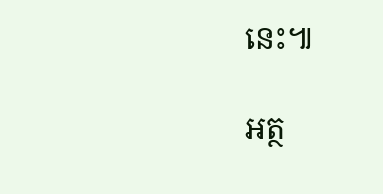នេះ៕

អត្ថ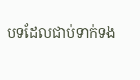បទដែលជាប់ទាក់ទង